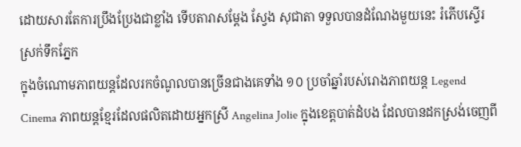ដោយសារតែការប្រឹងប្រែងជាខ្លាំង ទើបតារាសម្តែង ស្វែង សុជាតា ទទួលបានដំណែងមួយនេះ រំភើបស្ទើរស្រក់ទឹកភ្នែក
ក្នុងចំណោមភាពយន្តដែលរកចំណូលបានច្រើនជាងគេទាំង ១០ ប្រចាំឆ្នាំរបស់រោងភាពយន្ត Legend Cinema ភាពយន្តខ្មែរដែលផលិតដោយអ្នកស្រី Angelina Jolie ក្នុងខេត្តបាត់ដំបង ដែលបានដកស្រង់ចេញពី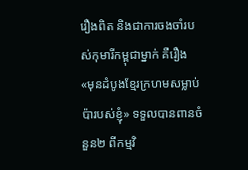រឿងពិត និងជាការចងចាំរបស់កុមារីកម្ពុជាម្នាក់ គឺរឿង «មុនដំបូងខ្មែរក្រហមសម្លាប់ប៉ារបស់ខ្ញុំ» ទទួលបានពានចំនួន២ ពីកម្មវិ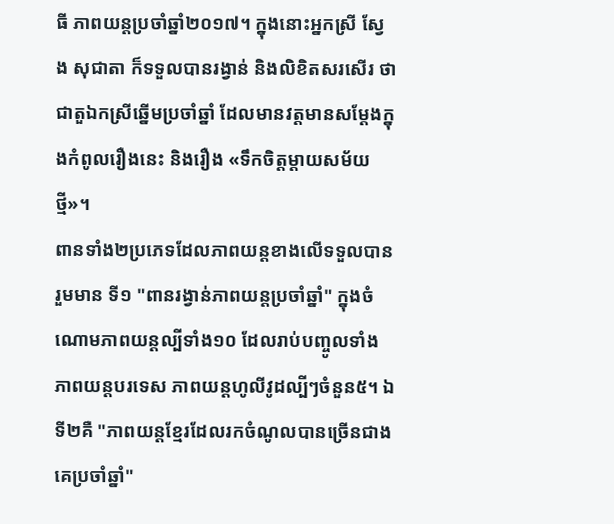ធី ភាពយន្តប្រចាំឆ្នាំ២០១៧។ ក្នុងនោះអ្នកស្រី ស្វែង សុជាតា ក៏ទទួលបានរង្វាន់ និងលិខិតសរសើរ ថាជាតួឯកស្រីឆ្នើមប្រចាំឆ្នាំ ដែលមានវត្តមានសម្ដែងក្នុងកំពូលរឿងនេះ និងរឿង «ទឹកចិត្តម្តាយសម័យថ្មី»។
ពានទាំង២ប្រភេទដែលភាពយន្តខាងលើទទួលបានរួមមាន ទី១ "ពានរង្វាន់ភាពយន្តប្រចាំឆ្នាំ" ក្នុងចំណោមភាពយន្តល្បីទាំង១០ ដែលរាប់បញ្ចូលទាំងភាពយន្តបរទេស ភាពយន្តហូលីវូដល្បីៗចំនួន៥។ ឯទី២គឺ "ភាពយន្តខ្មែរដែលរកចំណូលបានច្រើនជាងគេប្រចាំឆ្នាំ"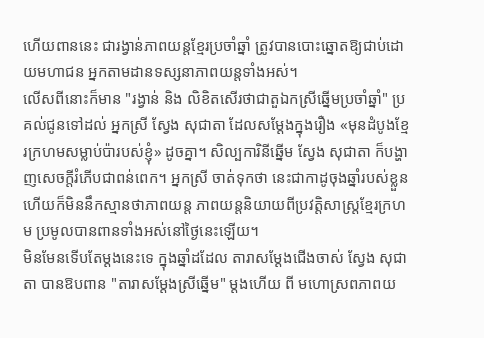ហើយពាននេះ ជារង្វាន់ភាពយន្តខ្មែរប្រចាំឆ្នាំ ត្រូវបានបោះឆ្នោតឱ្យជាប់ដោយមហាជន អ្នកតាមដានទស្សនាភាពយន្តទាំងអស់។
លើសពីនោះក៏មាន "រង្វាន់ និង លិខិតសើរថាជាតួឯកស្រីឆ្នើមប្រចាំឆ្នាំ" ប្រគល់ជូនទៅដល់ អ្នកស្រី ស្វែង សុជាតា ដែលសម្តែងក្នុងរឿង «មុនដំបូងខ្មែរក្រហមសម្លាប់ប៉ារបស់ខ្ញុំ» ដូចគ្នា។ សិល្បការិនីឆ្នើម ស្វែង សុជាតា ក៏បង្ហាញសេចក្តីរំភើបជាពន់ពេក។ អ្នកស្រី ចាត់ទុកថា នេះជាកាដូចុងឆ្នាំរបស់ខ្លួន ហើយក៏មិននឹកស្មានថាភាពយន្ត ភាពយន្តនិយាយពីប្រវត្តិសាស្រ្តខ្មែរក្រហម ប្រមូលបានពានទាំងអស់នៅថ្ងៃនេះឡើយ។
មិនមែនទើបតែម្ដងនេះទេ ក្នុងឆ្នាំដដែល តារាសម្ដែងជើងចាស់ ស្វែង សុជាតា បានឱបពាន "តារាសម្ដែងស្រីឆ្នើម" ម្ដងហើយ ពី មហោស្រពភាពយ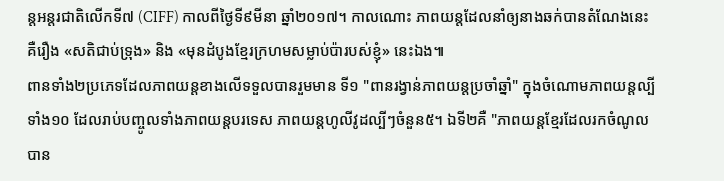ន្តអន្តរជាតិលើកទី៧ (CIFF) កាលពីថ្ងៃទី៩មីនា ឆ្នាំ២០១៧។ កាលណោះ ភាពយន្តដែលនាំឲ្យនាងឆក់បានតំណែងនេះ គឺរឿង «សតិជាប់ទ្រុង» និង «មុនដំបូងខ្មែរក្រហមសម្លាប់ប៉ារបស់ខ្ញុំ» នេះឯង៕
ពានទាំង២ប្រភេទដែលភាពយន្តខាងលើទទួលបានរួមមាន ទី១ "ពានរង្វាន់ភាពយន្តប្រចាំឆ្នាំ" ក្នុងចំណោមភាពយន្តល្បីទាំង១០ ដែលរាប់បញ្ចូលទាំងភាពយន្តបរទេស ភាពយន្តហូលីវូដល្បីៗចំនួន៥។ ឯទី២គឺ "ភាពយន្តខ្មែរដែលរកចំណូលបាន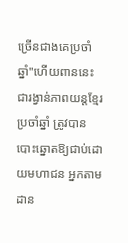ច្រើនជាងគេប្រចាំឆ្នាំ"ហើយពាននេះ ជារង្វាន់ភាពយន្តខ្មែរប្រចាំឆ្នាំ ត្រូវបានបោះឆ្នោតឱ្យជាប់ដោយមហាជន អ្នកតាមដាន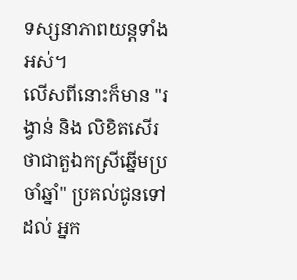ទស្សនាភាពយន្តទាំងអស់។
លើសពីនោះក៏មាន "រង្វាន់ និង លិខិតសើរថាជាតួឯកស្រីឆ្នើមប្រចាំឆ្នាំ" ប្រគល់ជូនទៅដល់ អ្នក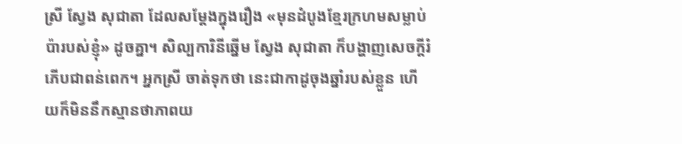ស្រី ស្វែង សុជាតា ដែលសម្តែងក្នុងរឿង «មុនដំបូងខ្មែរក្រហមសម្លាប់ប៉ារបស់ខ្ញុំ» ដូចគ្នា។ សិល្បការិនីឆ្នើម ស្វែង សុជាតា ក៏បង្ហាញសេចក្តីរំភើបជាពន់ពេក។ អ្នកស្រី ចាត់ទុកថា នេះជាកាដូចុងឆ្នាំរបស់ខ្លួន ហើយក៏មិននឹកស្មានថាភាពយ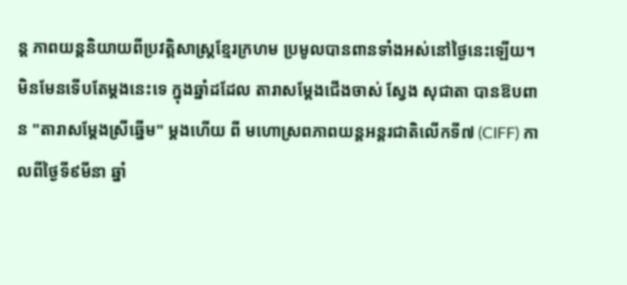ន្ត ភាពយន្តនិយាយពីប្រវត្តិសាស្រ្តខ្មែរក្រហម ប្រមូលបានពានទាំងអស់នៅថ្ងៃនេះឡើយ។
មិនមែនទើបតែម្ដងនេះទេ ក្នុងឆ្នាំដដែល តារាសម្ដែងជើងចាស់ ស្វែង សុជាតា បានឱបពាន "តារាសម្ដែងស្រីឆ្នើម" ម្ដងហើយ ពី មហោស្រពភាពយន្តអន្តរជាតិលើកទី៧ (CIFF) កាលពីថ្ងៃទី៩មីនា ឆ្នាំ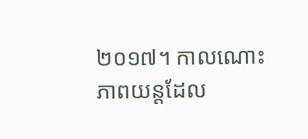២០១៧។ កាលណោះ ភាពយន្តដែល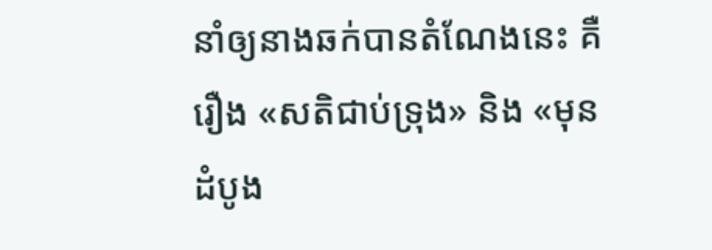នាំឲ្យនាងឆក់បានតំណែងនេះ គឺរឿង «សតិជាប់ទ្រុង» និង «មុនដំបូង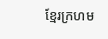ខ្មែរក្រហម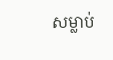សម្លាប់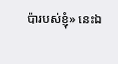ប៉ារបស់ខ្ញុំ» នេះឯ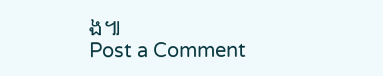ង៕
Post a Comment